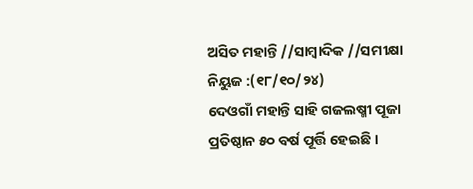ଅସିତ ମହାନ୍ତି //ସାମ୍ବାଦିକ //ସମୀକ୍ଷା ନିୟୁଜ :(୧୮/୧୦/୨୪)
ଦେଓଗାଁ ମହାନ୍ତି ସାହି ଗଜଲଷ୍ମୀ ପୂଜା ପ୍ରତିଷ୍ଠାନ ୫୦ ବର୍ଷ ପୂର୍ତ୍ତି ହେଇଛି ।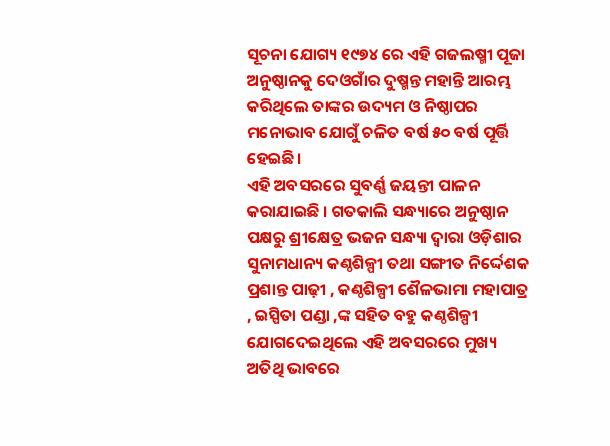ସୂଚନା ଯୋଗ୍ୟ ୧୯୭୪ ରେ ଏହି ଗଜଲଷ୍ମୀ ପୂଜା ଅନୁଷ୍ଠାନକୁ ଦେଓଗାଁର ଦୁଷ୍ମନ୍ତ ମହାନ୍ତି ଆରମ୍ଭ କରିଥିଲେ ତାଙ୍କର ଉଦ୍ୟମ ଓ ନିଷ୍ଠାପର ମନୋଭାବ ଯୋଗୁଁ ଚଳିତ ବର୍ଷ ୫୦ ବର୍ଷ ପୂର୍ତ୍ତି ହେଇଛି।
ଏହି ଅବସରରେ ସୁବର୍ଣ୍ଣ ଜୟନ୍ତୀ ପାଳନ କରାଯାଇଛି । ଗତକାଲି ସନ୍ଧ୍ୟାରେ ଅନୁଷ୍ଠାନ ପକ୍ଷରୁ ଶ୍ରୀକ୍ଷେତ୍ର ଭଜନ ସନ୍ଧ୍ୟା ଦ୍ଵାରା ଓଡ଼ିଶାର ସୁନାମଧାନ୍ୟ କଣ୍ଠଶିଳ୍ପୀ ତଥା ସଙ୍ଗୀତ ନିର୍ଦ୍ଦେଶକ ପ୍ରଶାନ୍ତ ପାଢ଼ୀ , କଣ୍ଠଶିଳ୍ପୀ ଶୈଳଭାମା ମହାପାତ୍ର , ଇସ୍ପିତା ପଣ୍ଡା ,ଙ୍କ ସହିତ ବହୁ କଣ୍ଠଶିଳ୍ପୀ ଯୋଗଦେଇଥିଲେ ଏହି ଅବସରରେ ମୁଖ୍ୟ ଅତିଥି ଭାବରେ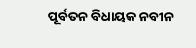ପୂର୍ବତନ ବିଧାୟକ ନବୀନ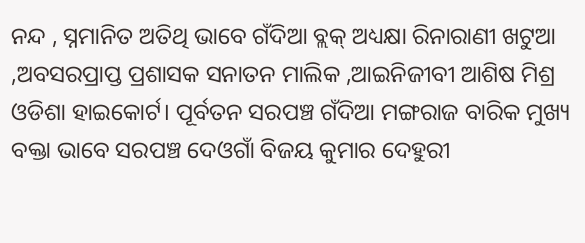ନନ୍ଦ , ସ୍ନମାନିତ ଅତିଥି ଭାବେ ଗଁଦିଆ ବ୍ଲକ୍ ଅଧ୍ୟକ୍ଷା ରିନାରାଣୀ ଖଟୁଆ ,ଅବସରପ୍ରାପ୍ତ ପ୍ରଶାସକ ସନାତନ ମାଲିକ ,ଆଇନିଜୀବୀ ଆଶିଷ ମିଶ୍ର ଓଡିଶା ହାଇକୋର୍ଟ। ପୂର୍ବତନ ସରପଞ୍ଚ ଗଁଦିଆ ମଙ୍ଗରାଜ ବାରିକ ମୁଖ୍ୟ ବକ୍ତା ଭାବେ ସରପଞ୍ଚ ଦେଓଗାଁ ବିଜୟ କୁମାର ଦେହୁରୀ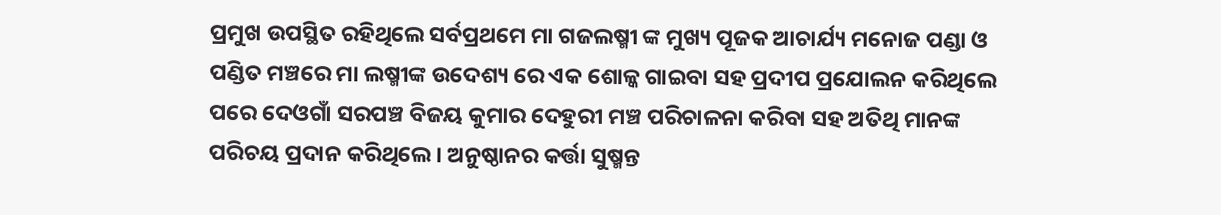ପ୍ରମୁଖ ଉପସ୍ଥିତ ରହିଥିଲେ ସର୍ବପ୍ରଥମେ ମା ଗଜଲଷ୍ମୀ ଙ୍କ ମୁଖ୍ୟ ପୂଜକ ଆଚାର୍ଯ୍ୟ ମନୋଜ ପଣ୍ଡା ଓ ପଣ୍ଡିତ ମଞ୍ଚରେ ମା ଲଷ୍ମୀଙ୍କ ଉଦେଶ୍ୟ ରେ ଏକ ଶୋଳ୍କ ଗାଇବା ସହ ପ୍ରଦୀପ ପ୍ରଯୋଲନ କରିଥିଲେ ପରେ ଦେଓଗାଁ ସରପଞ୍ଚ ବିଜୟ କୁମାର ଦେହୁରୀ ମଞ୍ଚ ପରିଚାଳନା କରିବା ସହ ଅତିଥି ମାନଙ୍କ ପରିଚୟ ପ୍ରଦାନ କରିଥିଲେ। ଅନୁଷ୍ଠାନର କର୍ତ୍ତା ସୁଷ୍ମନ୍ତ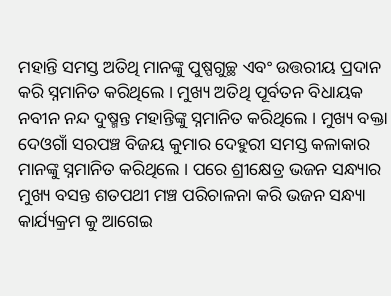ମହାନ୍ତି ସମସ୍ତ ଅତିଥି ମାନଙ୍କୁ ପୁଷ୍ପଗୁଚ୍ଛ ଏବଂ ଉତ୍ତରୀୟ ପ୍ରଦାନ କରି ସ୍ନମାନିତ କରିଥିଲେ । ମୁଖ୍ୟ ଅତିଥି ପୂର୍ବତନ ବିଧାୟକ ନବୀନ ନନ୍ଦ ଦୁଷ୍ମନ୍ତ ମହାନ୍ତିଙ୍କୁ ସ୍ନମାନିତ କରିଥିଲେ । ମୁଖ୍ୟ ବକ୍ତା ଦେଓଗାଁ ସରପଞ୍ଚ ବିଜୟ କୁମାର ଦେହୁରୀ ସମସ୍ତ କଳାକାର ମାନଙ୍କୁ ସ୍ନମାନିତ କରିଥିଲେ । ପରେ ଶ୍ରୀକ୍ଷେତ୍ର ଭଜନ ସନ୍ଧ୍ୟାର ମୁଖ୍ୟ ବସନ୍ତ ଶତପଥୀ ମଞ୍ଚ ପରିଚାଳନା କରି ଭଜନ ସନ୍ଧ୍ୟା କାର୍ଯ୍ୟକ୍ରମ କୁ ଆଗେଇ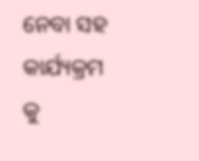ନେବା ସହ କାର୍ଯ୍ୟକ୍ରମ କୁ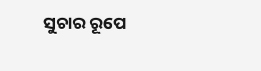ସୁଚାର ରୂପେ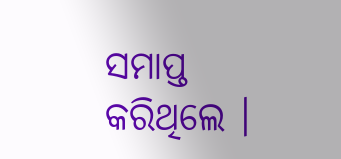ସମାପ୍ତ କରିଥିଲେ ।